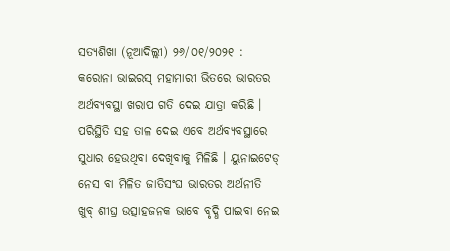ସତ୍ୟଶିଖା (ନୂଆଦିଲ୍ଲୀ) ୨୬/୦୧/୨୦୨୧ : କରୋନା ଭାଇରସ୍ ମହାମାରୀ ଭିତରେ ଭାରତର ଅର୍ଥବ୍ୟବସ୍ଥା ଖରାପ ଗତି ଦେଇ ଯାତ୍ରା କରିଛି । ପରିସ୍ଥିତି ସହ ତାଳ ଦେଇ ଏବେ ଅର୍ଥବ୍ୟବସ୍ଥାରେ ସୁଧାର ହେଉଥିବା ଦେଖିବାକୁ ମିଳିଛି । ୟୁନାଇଟେଡ୍ ନେସ ବା ମିଳିତ ଜାତିସଂଘ ଭାରତର ଅର୍ଥନୀତି ଖୁବ୍ ଶୀଘ୍ର ଉତ୍ସାହଜନକ ଭାବେ ବୃଦ୍ଧି ପାଇବା ନେଇ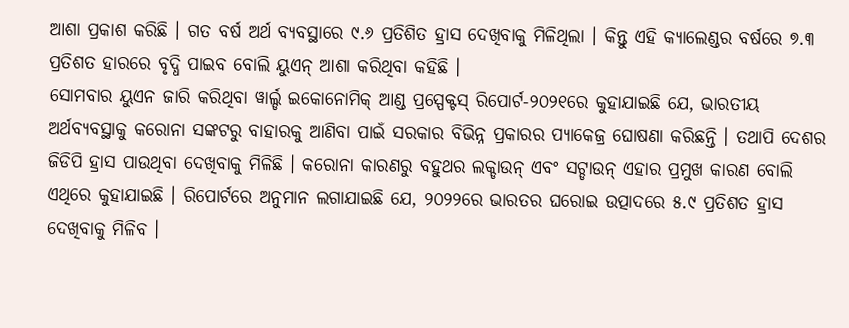ଆଶା ପ୍ରକାଶ କରିଛି । ଗତ ବର୍ଷ ଅର୍ଥ ବ୍ୟବସ୍ଥାରେ ୯.୬ ପ୍ରତିଶିତ ହ୍ରାସ ଦେଖିବାକୁ ମିଳିଥିଲା । କିନ୍ତୁ ଏହି କ୍ୟାଲେଣ୍ଡର ବର୍ଷରେ ୭.୩ ପ୍ରତିଶତ ହାରରେ ବୃଦ୍ଧି ପାଇବ ବୋଲି ୟୁଏନ୍ ଆଶା କରିଥିବା କହିଛି ।
ସୋମବାର ୟୁଏନ ଜାରି କରିଥିବା ୱାର୍ଲ୍ଡ ଇକୋନୋମିକ୍ ଆଣ୍ଡ ପ୍ରସ୍ପେକ୍ଟସ୍ ରିପୋର୍ଟ-୨୦୨୧ରେ କୁହାଯାଇଛି ଯେ, ଭାରତୀୟ ଅର୍ଥବ୍ୟବସ୍ଥାକୁ କରୋନା ସଙ୍କଟରୁ ବାହାରକୁ ଆଣିବା ପାଇଁ ସରକାର ବିଭିନ୍ନ ପ୍ରକାରର ପ୍ୟାକେଜ୍ର ଘୋଷଣା କରିଛନ୍ତି । ତଥାପି ଦେଶର ଜିଡିପି ହ୍ରାସ ପାଉଥିବା ଦେଖିବାକୁ ମିଳିଛି । କରୋନା କାରଣରୁ ବହୁଥର ଲକ୍ଡାଉନ୍ ଏବଂ ସଟ୍ଡାଉନ୍ ଏହାର ପ୍ରମୁଖ କାରଣ ବୋଲି ଏଥିରେ କୁହାଯାଇଛି । ରିପୋର୍ଟରେ ଅନୁମାନ ଲଗାଯାଇଛି ଯେ, ୨୦୨୨ରେ ଭାରତର ଘରୋଇ ଉତ୍ପାଦରେ ୫.୯ ପ୍ରତିଶତ ହ୍ରାସ ଦେଖିବାକୁ ମିଳିବ ।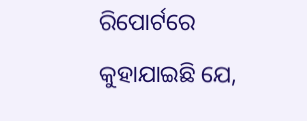ରିପୋର୍ଟରେ କୁହାଯାଇଛି ଯେ,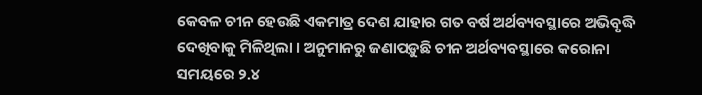କେବଳ ଚୀନ ହେଉଛି ଏକମାତ୍ର ଦେଶ ଯାହାର ଗତ ବର୍ଷ ଅର୍ଥବ୍ୟବସ୍ଥାରେ ଅଭିବୃଦ୍ଧି ଦେଖିବାକୁ ମିଳିଥିଲା । ଅନୁମାନରୁ ଜଣାପଡ଼ୁଛି ଚୀନ ଅର୍ଥବ୍ୟବସ୍ଥାରେ କରୋନା ସମୟରେ ୨.୪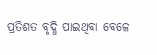ପ୍ରତିଶତ ବୃଦ୍ଧି ପାଇଥିବା ବେଳେ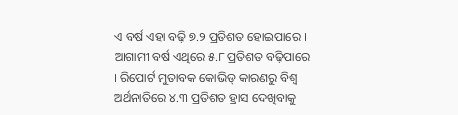ଏ ବର୍ଷ ଏହା ବଢ଼ି ୭.୨ ପ୍ରତିଶତ ହୋଇପାରେ । ଆଗାମୀ ବର୍ଷ ଏଥିରେ ୫.୮ ପ୍ରତିଶତ ବଢ଼ିପାରେ । ରିପୋର୍ଟ ମୁତାବକ କୋଭିଡ୍ କାରଣରୁ ବିଶ୍ୱ ଅର୍ଥନାତିରେ ୪.୩ ପ୍ରତିଶତ ହ୍ରାସ ଦେଖିବାକୁ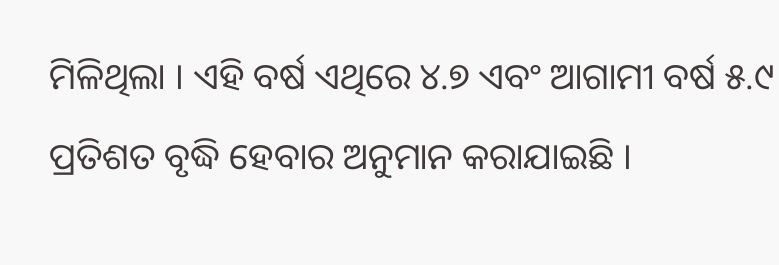ମିଳିଥିଲା । ଏହି ବର୍ଷ ଏଥିରେ ୪.୭ ଏବଂ ଆଗାମୀ ବର୍ଷ ୫.୯ ପ୍ରତିଶତ ବୃଦ୍ଧି ହେବାର ଅନୁମାନ କରାଯାଇଛି ।